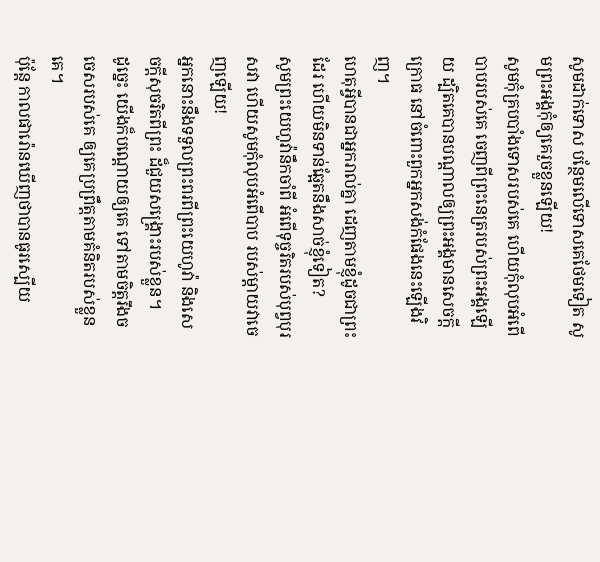សូមដាក់ទោស បន្ថែមលើទោសគេថែមទៀត សូមព្រះអង្គកុំឲ្យគេរួចខ្លួនឡើយ!
សូមកុំគ្របបាំងទោសរបស់គេ ហើយកុំលុបអំពើបាបរបស់គេ ចេញពីព្រះនេត្ររបស់ព្រះអង្គឡើយ ដ្បិតគេបានបណ្ដាលឲ្យព្រះអង្គមានសេចក្ដីក្រោធ នៅចំពោះពួកអ្នកសង់កំផែងនេះឡើងវិញ។
ហេតុអ្វីបានជាអ្នករាល់គ្នា ដេញតាមខ្ញុំដូចជាព្រះដែរ ហើយមិនទាន់ឆ្អែតនឹងសាច់ខ្ញុំទៀត?
សូមព្រះយេហូវ៉ានឹកចាំពី អំពើទុច្ចរិតរបស់បុព្វបុរសវា ហើយសូមកុំលុបអំពើបាប របស់ម្តាយវាចេញឡើយ!
អ្នកនោះនឹងទទួលព្រះពរពីព្រះយេហូវ៉ា និងសេចក្ដីសុចរិតពីព្រះ ដ៏ជួយសង្គ្រោះរបស់ខ្លួន។
ដូច្នេះ យើងក៏បណ្ដោយឲ្យគេ ទៅតាមចិត្តរឹងចចេសរបស់គេ ឲ្យគេប្រព្រឹត្តតាមគំនិតរបស់ខ្លួនគេ។
ប៉ុន្ដែ កាលផារ៉ោនឃើញថាបានធូរស្បើយ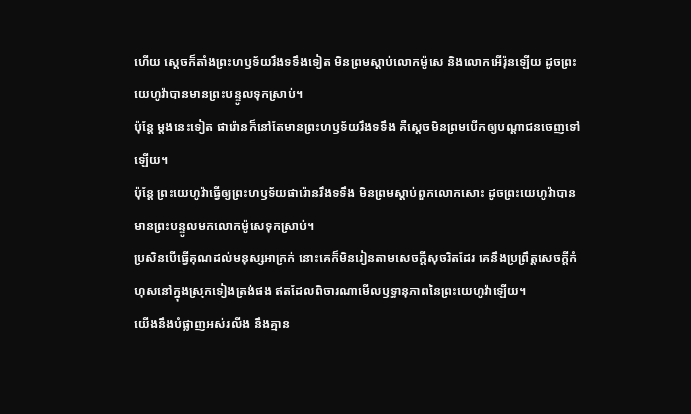ហើយ ស្ដេចក៏តាំងព្រះហឫទ័យរឹងទទឹងទៀត មិនព្រមស្តាប់លោកម៉ូសេ និងលោកអើរ៉ុនឡើយ ដូចព្រះយេហូវ៉ាបានមានព្រះបន្ទូលទុកស្រាប់។
ប៉ុន្តែ ម្តងនេះទៀត ផារ៉ោនក៏នៅតែមានព្រះហឫទ័យរឹងទទឹង គឺស្ដេចមិនព្រមបើកឲ្យបណ្ដាជនចេញទៅឡើយ។
ប៉ុន្ដែ ព្រះយេហូវ៉ាធ្វើឲ្យព្រះហឫទ័យផារ៉ោនរឹងទទឹង មិនព្រមស្តាប់ពួកលោកសោះ ដូចព្រះយេហូវ៉ាបានមានព្រះបន្ទូលមកលោកម៉ូសេទុកស្រាប់។
ប្រសិនបើធ្វើគុណដល់មនុស្សអាក្រក់ នោះគេក៏មិនរៀនតាមសេចក្ដីសុចរិតដែរ គេនឹងប្រព្រឹត្តសេចក្ដីកំហុសនៅក្នុងស្រុកទៀងត្រង់ផង ឥតដែលពិចារណាមើលឫទ្ធានុភាពនៃព្រះយេហូវ៉ាឡើយ។
យើងនឹងបំផ្លាញអស់រលីង នឹងគ្មាន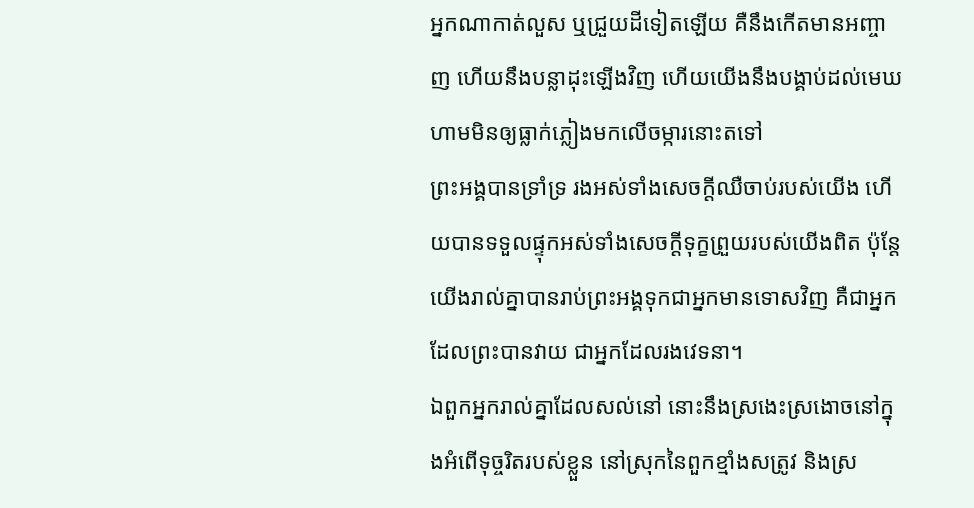អ្នកណាកាត់លួស ឬជ្រួយដីទៀតឡើយ គឺនឹងកើតមានអញ្ចាញ ហើយនឹងបន្លាដុះឡើងវិញ ហើយយើងនឹងបង្គាប់ដល់មេឃ ហាមមិនឲ្យធ្លាក់ភ្លៀងមកលើចម្ការនោះតទៅ
ព្រះអង្គបានទ្រាំទ្រ រងអស់ទាំងសេចក្ដីឈឺចាប់របស់យើង ហើយបានទទួលផ្ទុកអស់ទាំងសេចក្ដីទុក្ខព្រួយរបស់យើងពិត ប៉ុន្តែ យើងរាល់គ្នាបានរាប់ព្រះអង្គទុកជាអ្នកមានទោសវិញ គឺជាអ្នកដែលព្រះបានវាយ ជាអ្នកដែលរងវេទនា។
ឯពួកអ្នករាល់គ្នាដែលសល់នៅ នោះនឹងស្រងេះស្រងោចនៅក្នុងអំពើទុច្ចរិតរបស់ខ្លួន នៅស្រុកនៃពួកខ្មាំងសត្រូវ និងស្រ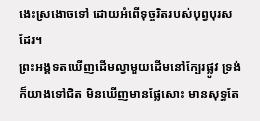ងេះស្រងោចទៅ ដោយអំពើទុច្ចរិតរបស់បុព្វបុរសដែរ។
ព្រះអង្គទតឃើញដើមល្វាមួយដើមនៅក្បែរផ្លូវ ទ្រង់ក៏យាងទៅជិត មិនឃើញមានផ្លែសោះ មានសុទ្ធតែ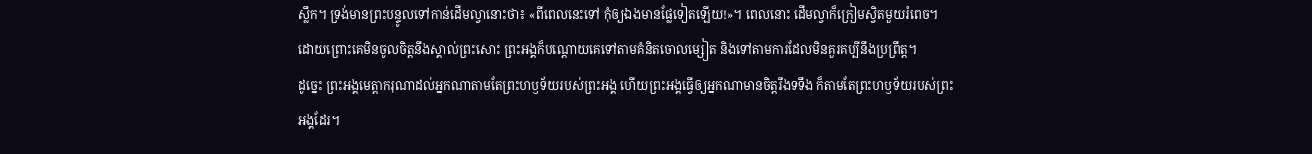ស្លឹក។ ទ្រង់មានព្រះបន្ទូលទៅកាន់ដើមល្វានោះថា៖ «ពីពេលនេះទៅ កុំឲ្យឯងមានផ្លែទៀតឡើយ!»។ ពេលនោះ ដើមល្វាក៏ក្រៀមស្វិតមួយរំពេច។
ដោយព្រោះគេមិនចូលចិត្តនឹងស្គាល់ព្រះសោះ ព្រះអង្គក៏បណ្ដោយគេទៅតាមគំនិតចោលម្សៀត និងទៅតាមការដែលមិនគួរគប្បីនឹងប្រព្រឹត្ត។
ដូច្នេះ ព្រះអង្គមេត្តាករុណាដល់អ្នកណាតាមតែព្រះហឫទ័យរបស់ព្រះអង្គ ហើយព្រះអង្គធ្វើឲ្យអ្នកណាមានចិត្តរឹងទទឹង ក៏តាមតែព្រះហឫទ័យរបស់ព្រះអង្គដែរ។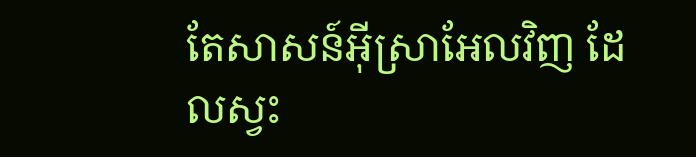តែសាសន៍អ៊ីស្រាអែលវិញ ដែលស្វះ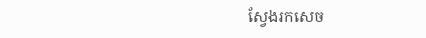ស្វែងរកសេច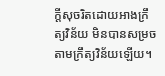ក្ដីសុចរិតដោយអាងក្រឹត្យវិន័យ មិនបានសម្រចតាមក្រឹត្យវិន័យឡើយ។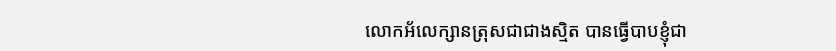លោកអ័លេក្សានត្រុសជាជាងស្មិត បានធ្វើបាបខ្ញុំជា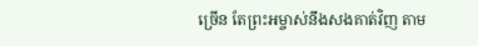ច្រើន តែព្រះអម្ចាស់នឹងសងគាត់វិញ តាម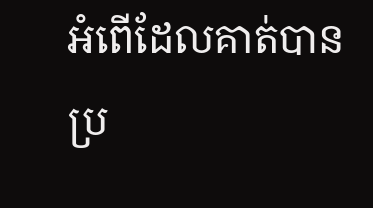អំពើដែលគាត់បានប្រ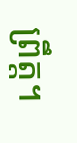ព្រឹត្ត។